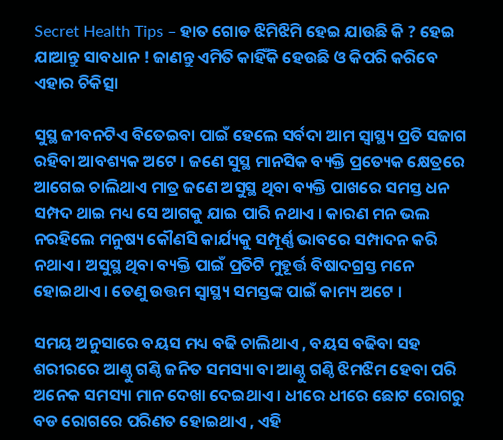Secret Health Tips – ହାତ ଗୋଡ ଝିମିଝିମି ହେଇ ଯାଉଛି କି ? ହେଇ ଯାଆନ୍ତୁ ସାବଧାନ ! ଜାଣନ୍ତୁ ଏମିତି କାହିଁକି ହେଉଛି ଓ କିପରି କରିବେ ଏହାର ଚିକିତ୍ସା

ସୁସ୍ଥ ଜୀବନଟିଏ ବିତେଇବା ପାଇଁ ହେଲେ ସର୍ବଦା ଆମ ସ୍ୱାସ୍ଥ୍ୟ ପ୍ରତି ସଜାଗ ରହିବା ଆବଶ୍ୟକ ଅଟେ । ଜଣେ ସୁସ୍ଥ ମାନସିକ ବ୍ୟକ୍ତି ପ୍ରତ୍ୟେକ କ୍ଷେତ୍ରରେ ଆଗେଇ ଚାଲିଥାଏ ମାତ୍ର ଜଣେ ଅସୁସ୍ଥ ଥିବା ବ୍ୟକ୍ତି ପାଖରେ ସମସ୍ତ ଧନ ସମ୍ପଦ ଥାଇ ମଧ୍ୟ ସେ ଆଗକୁ ଯାଇ ପାରି ନଥାଏ । କାରଣ ମନ ଭଲ ନରହିଲେ ମନୁଷ୍ୟ କୌଣସି କାର୍ଯ୍ୟକୁ ସମ୍ପୂର୍ଣ୍ଣ ଭାବରେ ସମ୍ପାଦନ କରି ନଥାଏ । ଅସୁସ୍ଥ ଥିବା ବ୍ୟକ୍ତି ପାଇଁ ପ୍ରତିଟି ମୁହୂର୍ତ୍ତ ବିଷାଦଗ୍ରସ୍ତ ମନେ ହୋଇଥାଏ । ତେଣୁ ଉତ୍ତମ ସ୍ୱାସ୍ଥ୍ୟ ସମସ୍ତଙ୍କ ପାଇଁ କାମ୍ୟ ଅଟେ ।

ସମୟ ଅନୁସାରେ ବୟସ ମଧ୍ୟ ବଢି ଚାଲିଥାଏ , ବୟସ ବଢିବା ସହ ଶରୀରରେ ଆଣ୍ଠୁ ଗଣ୍ଠି ଜନିତ ସମସ୍ୟା ବା ଆଣ୍ଠୁ ଗଣ୍ଠି ଝିମଝିମ ହେବା ପରି ଅନେକ ସମସ୍ୟା ମାନ ଦେଖା ଦେଇଥାଏ । ଧୀରେ ଧୀରେ ଛୋଟ ରୋଗରୁ ବଡ ରୋଗରେ ପରିଣତ ହୋଇଥାଏ , ଏହି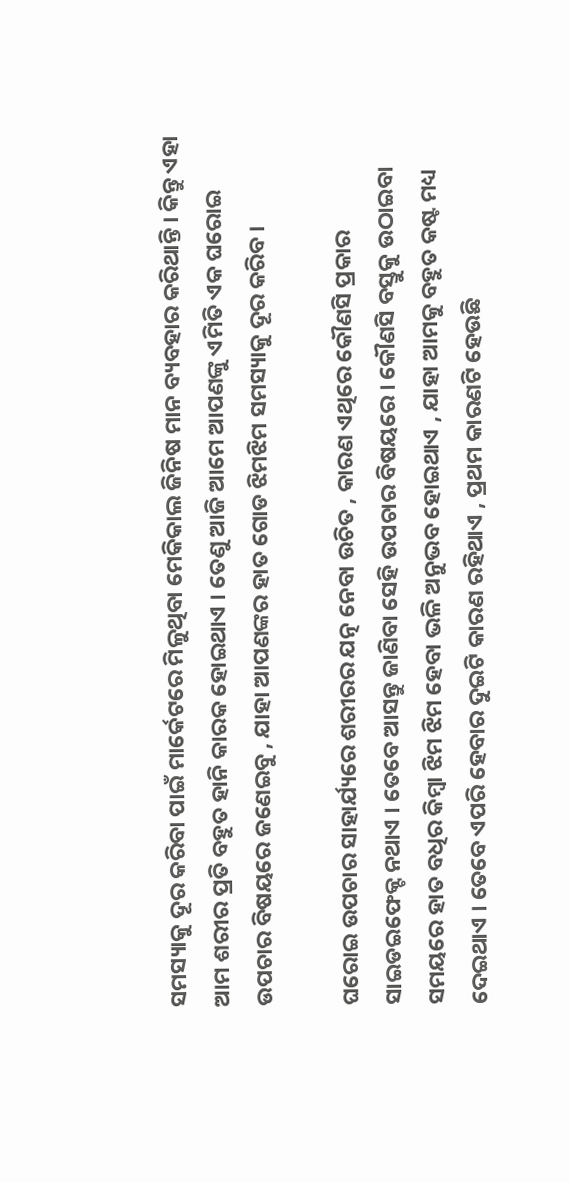ସମସ୍ୟାକୁ ଦୂର କରିବା ପାଇଁ ମାର୍କେଟରେ ମିଳୁଥିବା ମେକିକାଲ ଜିନିଷ ମାନ ବ୍ୟବହାର କରିଥାନ୍ତି । କିନ୍ତୁ ଏହା ଆମ ଶରୀର ପ୍ରତି ବହୁତ ହାନି କାରକ ହୋଇଥାଏ । ତେଣୁ ଆଜି ଆମେ ଆପଣଙ୍କୁ ଏମିତି ଏକ ଘରୋଇ ଉପଚାର ବିଷୟରେ ଜଣେଇବୁ , ଯାହା ଆପଣଙ୍କର ହାତ ଗୋଡ ଝିମଝିମ ସମସ୍ୟାକୁ ଦୂର କରିବ ।

ଘରୋଇ ଉପଚାର ସାହାର୍ଯ୍ୟରେ ଶରୀରର ଯତ୍ନ ନେବା ଉଚିତ , କାରଣ ଏଥିରେ କୌଣସି ପ୍ରକାର ସାଇଡଇଫେକ୍ଟ ନଥାଏ । ତେବେ ଆସନ୍ତୁ ଜାଣିବା ସେହି ଉପଚାର ବିଷୟରେ । କୌଣସି ବସ୍ତୁକୁ ଉଠାଇବା ସମୟରେ ହାତ ବଧିର କିମ୍ୱା ଝିମ ଝିମ ହେବା ଭଳି ଅନୁଭବ ହୋଇଥାଏ , ଯାହା ଆମକୁ ବହୁତ କଷ୍ଟ ମଧ୍ୟ ଦେଇଥାଏ । ତେବେ ଏପରି ହେବାର ଦୁଇଟି କାରଣ ରହିଥାଏ , ପ୍ରଥମ କାରଣଟି ହେଉଛି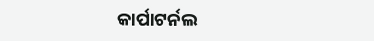କାର୍ପାଟର୍ନଲ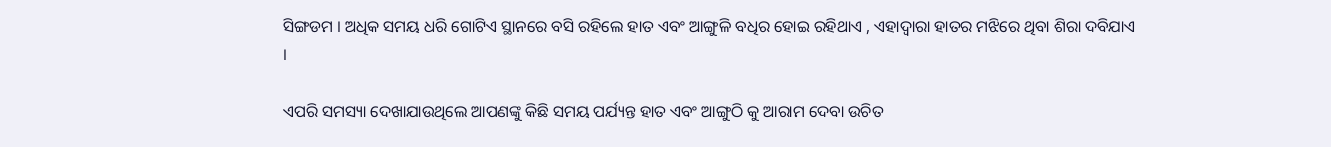ସିଙ୍ଗଡମ । ଅଧିକ ସମୟ ଧରି ଗୋଟିଏ ସ୍ଥାନରେ ବସି ରହିଲେ ହାତ ଏବଂ ଆଙ୍ଗୁଳି ବଧିର ହୋଇ ରହିଥାଏ , ଏହାଦ୍ୱାରା ହାତର ମଝିରେ ଥିବା ଶିରା ଦବିଯାଏ ।

ଏପରି ସମସ୍ୟା ଦେଖାଯାଉଥିଲେ ଆପଣଙ୍କୁ କିଛି ସମୟ ପର୍ଯ୍ୟନ୍ତ ହାତ ଏବଂ ଆଙ୍ଗୁଠି କୁ ଆରାମ ଦେବା ଉଚିତ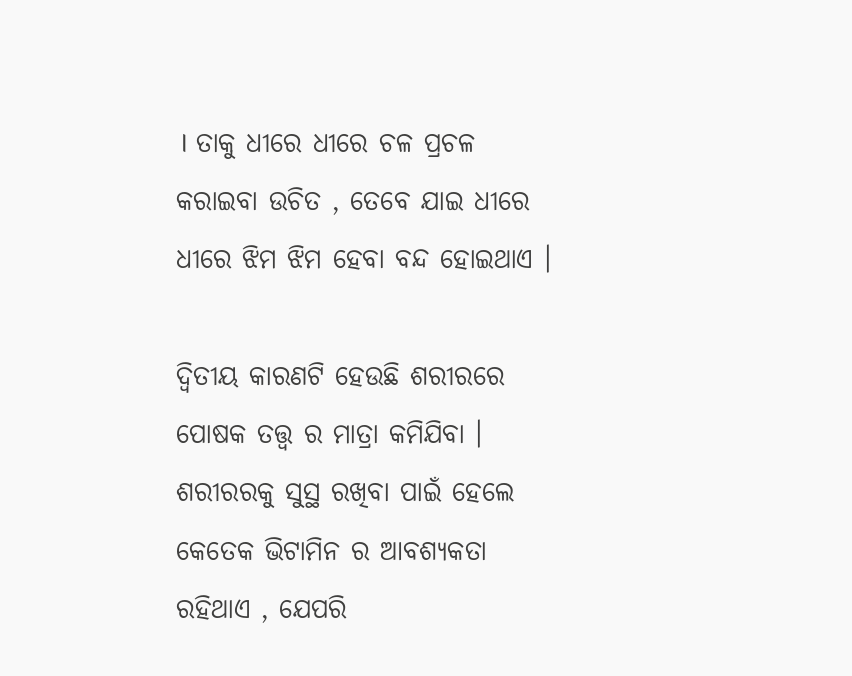। ତାକୁ ଧୀରେ ଧୀରେ ଚଳ ପ୍ରଚଳ କରାଇବା ଉଚିତ , ତେବେ ଯାଇ ଧୀରେ ଧୀରେ ଝିମ ଝିମ ହେବା ବନ୍ଦ ହୋଇଥାଏ ।

ଦ୍ୱିତୀୟ କାରଣଟି ହେଉଛି ଶରୀରରେ ପୋଷକ ତତ୍ତ୍ୱ ର ମାତ୍ରା କମିଯିବା । ଶରୀରରକୁ ସୁସ୍ଥ ରଖିବା ପାଇଁ ହେଲେ କେତେକ ଭିଟାମିନ ର ଆବଶ୍ୟକତା ରହିଥାଏ , ଯେପରି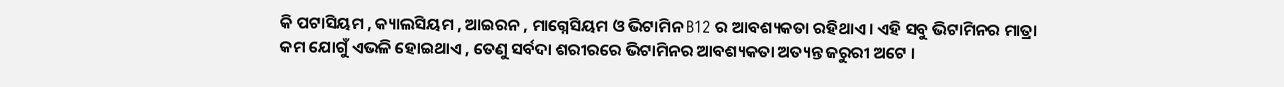କି ପଟାସିୟମ , କ୍ୟାଲସିୟମ , ଆଇରନ , ମାଗ୍ନେସିୟମ ଓ ଭିଟାମିନ B12 ର ଆବଶ୍ୟକତା ରହିଥାଏ । ଏହି ସବୁ ଭିଟାମିନର ମାତ୍ରା କମ ଯୋଗୁଁ ଏଭଳି ହୋଇଥାଏ , ତେଣୁ ସର୍ବଦା ଶରୀରରେ ଭିଟାମିନର ଆବଶ୍ୟକତା ଅତ୍ୟନ୍ତ ଜରୁରୀ ଅଟେ ।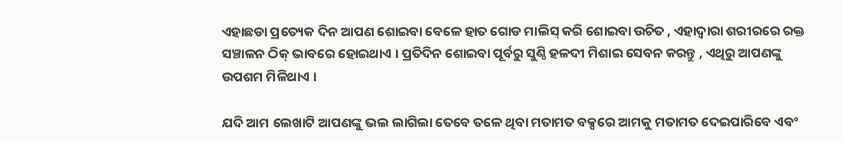ଏହାଛଡା ପ୍ରତ୍ୟେକ ଦିନ ଆପଣ ଶୋଇବା ବେଳେ ହାତ ଗୋଡ ମାଲିସ୍ କରି ଶୋଇବା ଉଚିତ , ଏହାଦ୍ୱାରା ଶରୀରରେ ରକ୍ତ ସଞ୍ଚାଳନ ଠିକ୍ ଭାବରେ ହୋଇଥାଏ । ପ୍ରତିଦିନ ଶୋଇବା ପୂର୍ବରୁ ସୁଣ୍ଠି ହଳଦୀ ମିଶାଇ ସେବନ କରନ୍ତୁ , ଏଥିରୁ ଆପଣଙ୍କୁ ଉପଶମ ମିଳିଥାଏ ।

ଯଦି ଆମ ଲେଖାଟି ଆପଣଙ୍କୁ ଭଲ ଲାଗିଲା ତେବେ ତଳେ ଥିବା ମତାମତ ବକ୍ସରେ ଆମକୁ ମତାମତ ଦେଇପାରିବେ ଏବଂ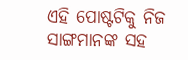ଏହି ପୋଷ୍ଟଟିକୁ ନିଜ ସାଙ୍ଗମାନଙ୍କ ସହ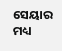ସେୟାର ମଧ୍ୟ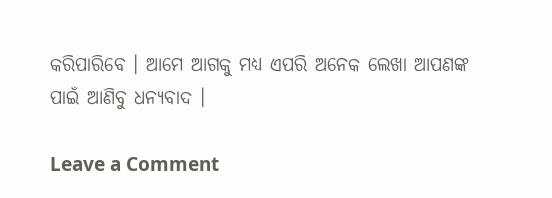କରିପାରିବେ । ଆମେ ଆଗକୁ ମଧ୍ୟ ଏପରି ଅନେକ ଲେଖା ଆପଣଙ୍କ ପାଇଁ ଆଣିବୁ ଧନ୍ୟବାଦ ।

Leave a Comment